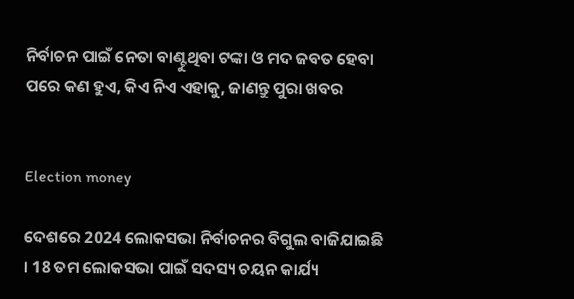ନିର୍ବାଚନ ପାଇଁ ନେତା ବାଣ୍ଟୁଥିବା ଟଙ୍କା ଓ ମଦ ଜବତ ହେବା ପରେ କଣ ହୁଏ, କିଏ ନିଏ ଏହାକୁ, ଜାଣନ୍ତୁ ପୁରା ଖବର


Election money

ଦେଶରେ 2024 ଲୋକସଭା ନିର୍ବାଚନର ବିଗୁଲ ବାଜିଯାଇଛି । 18 ତମ ଲୋକସଭା ପାଇଁ ସଦସ୍ୟ ଚୟନ କାର୍ଯ୍ୟ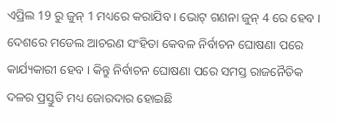ଏପ୍ରିଲ 19 ରୁ ଜୁନ୍ 1 ମଧ୍ୟରେ କରାଯିବ । ଭୋଟ୍ ଗଣନା ଜୁନ୍ 4 ରେ ହେବ । ଦେଶରେ ମଡେଲ ଆଚରଣ ସଂହିତା କେବଳ ନିର୍ବାଚନ ଘୋଷଣା ପରେ କାର୍ଯ୍ୟକାରୀ ହେବ । କିନ୍ତୁ ନିର୍ବାଚନ ଘୋଷଣା ପରେ ସମସ୍ତ ରାଜନୈତିକ ଦଳର ପ୍ରସ୍ତୁତି ମଧ୍ୟ ଜୋରଦାର ହୋଇଛି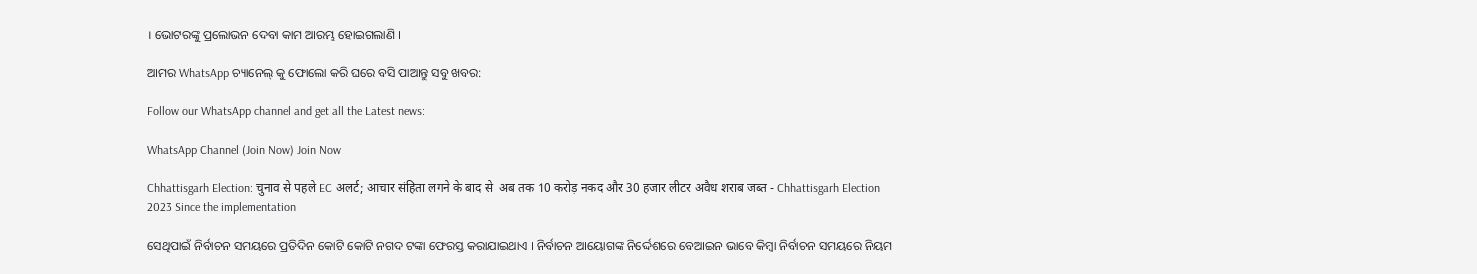। ଭୋଟରଙ୍କୁ ପ୍ରଲୋଭନ ଦେବା କାମ ଆରମ୍ଭ ହୋଇଗଲାଣି ।

ଆମର WhatsApp ଚ୍ୟାନେଲ୍ କୁ ଫୋଲୋ କରି ଘରେ ବସି ପାଆନ୍ତୁ ସବୁ ଖବର:

Follow our WhatsApp channel and get all the Latest news:

WhatsApp Channel (Join Now) Join Now

Chhattisgarh Election: चुनाव से पहले EC अलर्ट; आचार संहिता लगने के बाद से  अब तक 10 करोड़ नकद और 30 हजार लीटर अवैध शराब जब्त - Chhattisgarh Election  2023 Since the implementation

ସେଥିପାଇଁ ନିର୍ବାଚନ ସମୟରେ ପ୍ରତିଦିନ କୋଟି କୋଟି ନଗଦ ଟଙ୍କା ଫେରସ୍ତ କରାଯାଇଥାଏ । ନିର୍ବାଚନ ଆୟୋଗଙ୍କ ନିର୍ଦ୍ଦେଶରେ ବେଆଇନ ଭାବେ କିମ୍ବା ନିର୍ବାଚନ ସମୟରେ ନିୟମ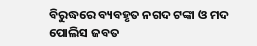ବିରୁଦ୍ଧରେ ବ୍ୟବହୃତ ନଗଦ ଟଙ୍କା ଓ ମଦ ପୋଲିସ ଜବତ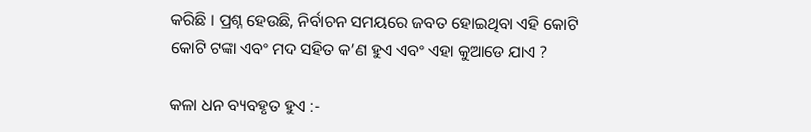କରିଛି । ପ୍ରଶ୍ନ ହେଉଛି, ନିର୍ବାଚନ ସମୟରେ ଜବତ ହୋଇଥିବା ଏହି କୋଟି କୋଟି ଟଙ୍କା ଏବଂ ମଦ ସହିତ କ’ଣ ହୁଏ ଏବଂ ଏହା କୁଆଡେ ଯାଏ ?

କଳା ଧନ ବ୍ୟବହୃତ ହୁଏ :-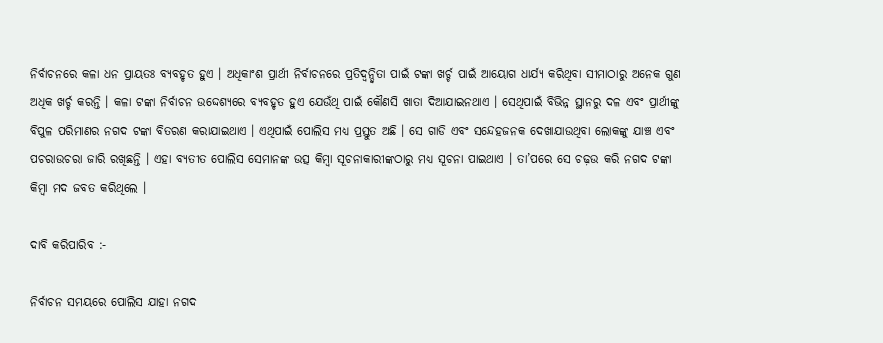ନିର୍ବାଚନରେ କଳା ଧନ ପ୍ରାୟତଃ ବ୍ୟବହୃତ ହୁଏ । ଅଧିକାଂଶ ପ୍ରାର୍ଥୀ ନିର୍ବାଚନରେ ପ୍ରତିଦ୍ୱନ୍ଦ୍ୱିତା ପାଇଁ ଟଙ୍କା ଖର୍ଚ୍ଚ ପାଇଁ ଆୟୋଗ ଧାର୍ଯ୍ୟ କରିଥିବା ସୀମାଠାରୁ ଅନେକ ଗୁଣ ଅଧିକ ଖର୍ଚ୍ଚ କରନ୍ତି । କଳା ଟଙ୍କା ନିର୍ବାଚନ ଉଦ୍ଦେଶ୍ୟରେ ବ୍ୟବହୃତ ହୁଏ ଯେଉଁଥି ପାଇଁ କୌଣସି ଖାତା ଦିଆଯାଇନଥାଏ । ସେଥିପାଇଁ ବିଭିନ୍ନ ସ୍ଥାନରୁ ଦଳ ଏବଂ ପ୍ରାର୍ଥୀଙ୍କୁ ବିପୁଳ ପରିମାଣର ନଗଦ ଟଙ୍କା ବିତରଣ କରାଯାଇଥାଏ । ଏଥିପାଇଁ ପୋଲିସ ମଧ୍ୟ ପ୍ରସ୍ତୁତ ଅଛି । ସେ ଗାଡି ଏବଂ ସନ୍ଦେହଜନକ ଦେଖାଯାଉଥିବା ଲୋକଙ୍କୁ ଯାଞ୍ଚ ଏବଂ ପଚରାଉଚରା ଜାରି ରଖିଛନ୍ତି । ଏହା ବ୍ୟତୀତ ପୋଲିସ ସେମାନଙ୍କ ଉତ୍ସ କିମ୍ବା ସୂଚନାକାରୀଙ୍କଠାରୁ ମଧ୍ୟ ସୂଚନା ପାଇଥାଏ । ତା’ପରେ ସେ ଚଢ଼ଉ କରି ନଗଦ ଟଙ୍କା କିମ୍ବା ମଦ ଜବତ କରିଥିଲେ ।

ଦାବି କରିପାରିବ :-

ନିର୍ବାଚନ ସମୟରେ ପୋଲିସ ଯାହା ନଗଦ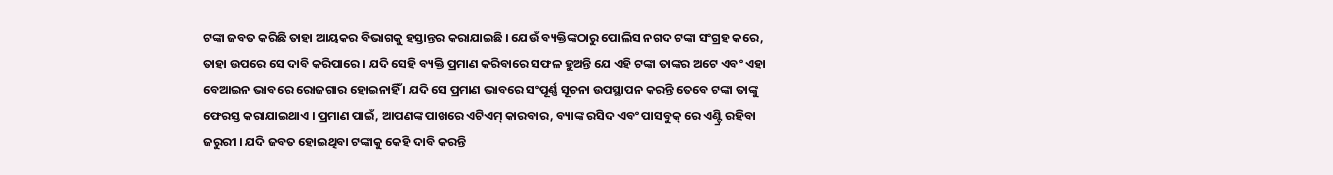ଟଙ୍କା ଜବତ କରିଛି ତାହା ଆୟକର ବିଭାଗକୁ ହସ୍ତାନ୍ତର କରାଯାଇଛି । ଯେଉଁ ବ୍ୟକ୍ତିଙ୍କଠାରୁ ପୋଲିସ ନଗଦ ଟଙ୍କା ସଂଗ୍ରହ କରେ, ତାହା ଉପରେ ସେ ଦାବି କରିପାରେ । ଯଦି ସେହି ବ୍ୟକ୍ତି ପ୍ରମାଣ କରିବାରେ ସଫଳ ହୁଅନ୍ତି ଯେ ଏହି ଟଙ୍କା ତାଙ୍କର ଅଟେ ଏବଂ ଏହା ବେଆଇନ ଭାବରେ ରୋଜଗାର ହୋଇନାହିଁ । ଯଦି ସେ ପ୍ରମାଣ ଭାବରେ ସଂପୂର୍ଣ୍ଣ ସୂଚନା ଉପସ୍ଥାପନ କରନ୍ତି ତେବେ ଟଙ୍କା ତାଙ୍କୁ ଫେରସ୍ତ କରାଯାଇଥାଏ । ପ୍ରମାଣ ପାଇଁ, ଆପଣଙ୍କ ପାଖରେ ଏଟିଏମ୍ କାରବାର, ବ୍ୟାଙ୍କ ରସିଦ ଏବଂ ପାସବୁକ୍ ରେ ଏଣ୍ଟ୍ରି ରହିବା ଜରୁରୀ । ଯଦି ଜବତ ହୋଇଥିବା ଟଙ୍କାକୁ କେହି ଦାବି କରନ୍ତି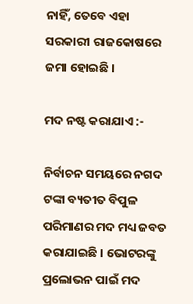ନାହିଁ, ତେବେ ଏହା ସରକାରୀ ରାଜକୋଷରେ ଜମା ହୋଇଛି ।

ମଦ ନଷ୍ଟ କରାଯାଏ :-

ନିର୍ବାଚନ ସମୟରେ ନଗଦ ଟଙ୍କା ବ୍ୟତୀତ ବିପୁଳ ପରିମାଣର ମଦ ମଧ୍ୟ ଜବତ କରାଯାଇଛି । ଭୋଟରଙ୍କୁ ପ୍ରଲୋଭନ ପାଇଁ ମଦ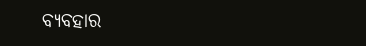ବ୍ୟବହାର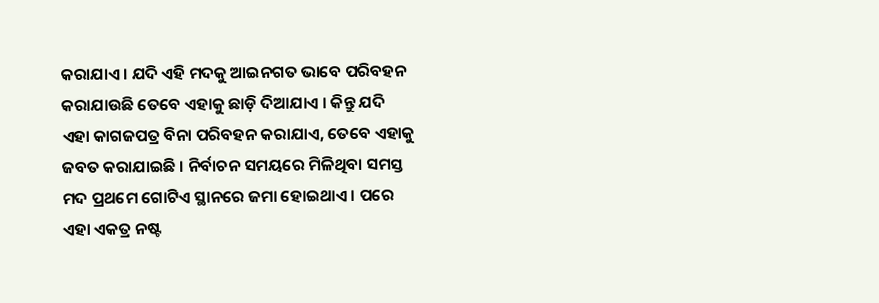କରାଯାଏ । ଯଦି ଏହି ମଦକୁ ଆଇନଗତ ଭାବେ ପରିବହନ କରାଯାଉଛି ତେବେ ଏହାକୁ ଛାଡ଼ି ଦିଆଯାଏ । କିନ୍ତୁ ଯଦି ଏହା କାଗଜପତ୍ର ବିନା ପରିବହନ କରାଯାଏ, ତେବେ ଏହାକୁ ଜବତ କରାଯାଇଛି । ନିର୍ବାଚନ ସମୟରେ ମିଳିଥିବା ସମସ୍ତ ମଦ ପ୍ରଥମେ ଗୋଟିଏ ସ୍ଥାନରେ ଜମା ହୋଇଥାଏ । ପରେ ଏହା ଏକତ୍ର ନଷ୍ଟ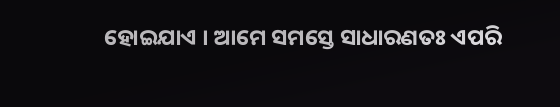ହୋଇଯାଏ । ଆମେ ସମସ୍ତେ ସାଧାରଣତଃ ଏପରି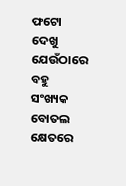ଫଟୋ ଦେଖୁ ଯେଉଁଠାରେ ବହୁ ସଂଖ୍ୟକ ବୋତଲ କ୍ଷେତରେ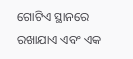ଗୋଟିଏ ସ୍ଥାନରେ ରଖାଯାଏ ଏବଂ ଏକ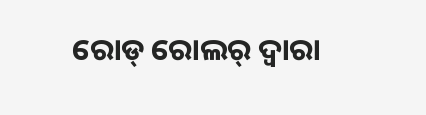ରୋଡ୍ ରୋଲର୍ ଦ୍ୱାରା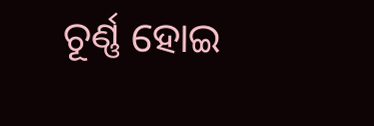ଚୂର୍ଣ୍ଣ ହୋଇ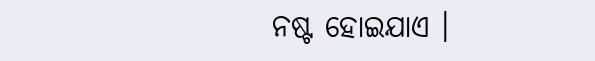ନଷ୍ଟ ହୋଇଯାଏ ।